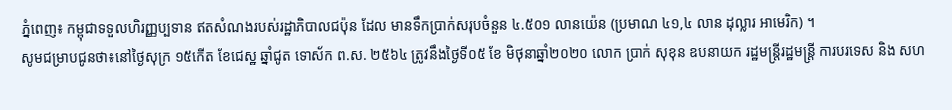ភ្នំពេញ៖ កម្ពុជាទទួលហិរញ្ញប្បទាន ឥតសំណងរបស់រដ្ឋាភិបាលជប៉ុន ដែល មានទឹកប្រាក់សរុបចំនួន ៤.៥០១ លានយ៉េន (ប្រមាណ ៤១,៤ លាន ដុល្លារ អាមេរិក) ។
សូមជម្រាបជូនថា៖នៅថ្ងៃសុក្រ ១៥កើត ខែជេស្ឋ ឆ្នាំជូត ទោស័ក ព.ស. ២៥៦៤ ត្រូវនឹងថ្ងៃទី០៥ ខែ មិថុនាឆ្នាំ២០២០ លោក ប្រាក់ សុខុន ឧបនាយក រដ្ឋមន្រ្ដីរដ្ឋមន្រ្ដី ការបរទេស និង សហ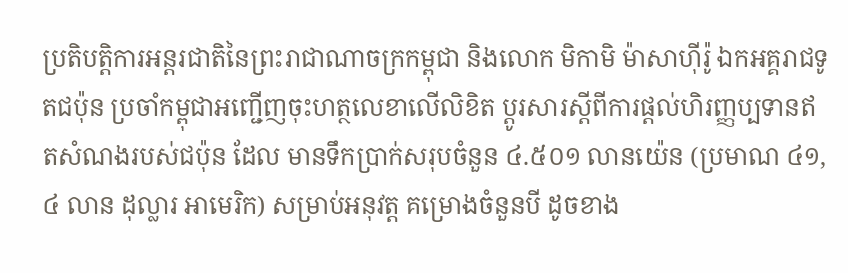ប្រតិបត្តិការអន្តរជាតិនៃព្រះរាជាណាចក្រកម្ពុជា និងលោក មិកាមិ ម៉ាសាហ៊ីរ៉ូ ឯកអគ្គរាជទូតជប៉ុន ប្រចាំកម្ពុជាអញ្ជើញចុះហត្ថលេខាលើលិខិត ប្ដូរសារស្ដីពីការផ្ដល់ហិរញ្ញប្បទានឥតសំណងរបស់ជប៉ុន ដែល មានទឹកប្រាក់សរុបចំនួន ៤.៥០១ លានយ៉េន (ប្រមាណ ៤១,៤ លាន ដុល្លារ អាមេរិក) សម្រាប់អនុវត្ត គម្រោងចំនួនបី ដូចខាង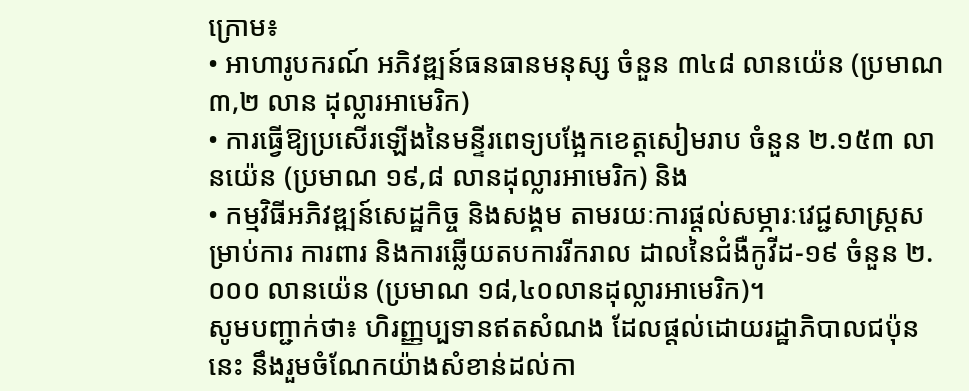ក្រោម៖
• អាហារូបករណ៍ អភិវឌ្ឍន៍ធនធានមនុស្ស ចំនួន ៣៤៨ លានយ៉េន (ប្រមាណ ៣,២ លាន ដុល្លារអាមេរិក)
• ការធ្វើឱ្យប្រសើរឡើងនៃមន្ទីរពេទ្យបង្អែកខេត្តសៀមរាប ចំនួន ២.១៥៣ លានយ៉េន (ប្រមាណ ១៩,៨ លានដុល្លារអាមេរិក) និង
• កម្មវិធីអភិវឌ្ឍន៍សេដ្ឋកិច្ច និងសង្គម តាមរយៈការផ្តល់សម្ភារៈវេជ្ជសាស្ត្រសម្រាប់ការ ការពារ និងការឆ្លើយតបការរីករាល ដាលនៃជំងឺកូវីដ-១៩ ចំនួន ២.០០០ លានយ៉េន (ប្រមាណ ១៨,៤០លានដុល្លារអាមេរិក)។
សូមបញ្ជាក់ថា៖ ហិរញ្ញប្បទានឥតសំណង ដែលផ្តល់ដោយរដ្ឋាភិបាលជប៉ុននេះ នឹងរួមចំណែកយ៉ាងសំខាន់ដល់កា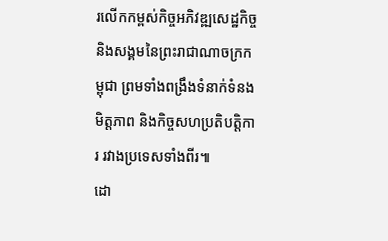រលើកកម្ពស់កិច្ចអភិវឌ្ឍសេដ្ឋកិច្ច និងសង្គមនៃព្រះរាជាណាចក្រកម្ពុជា ព្រមទាំងពង្រឹងទំនាក់ទំនងមិត្តភាព និងកិច្ចសហប្រតិបត្តិការ រវាងប្រទេសទាំងពីរ៕
ដោ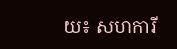យ៖ សហការី